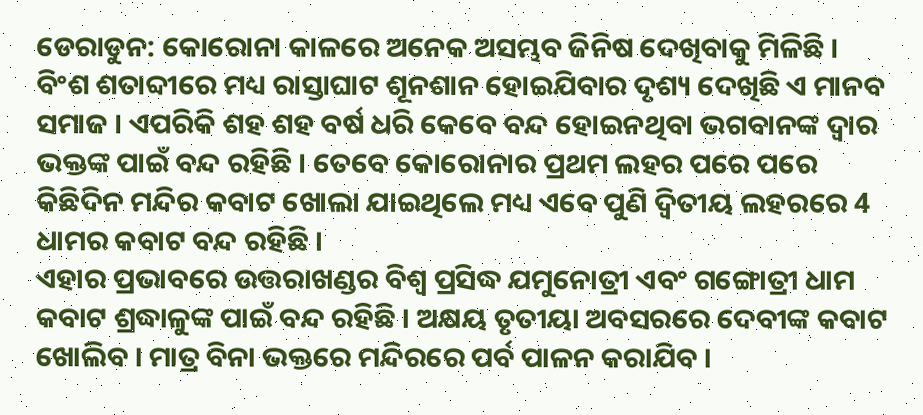ଡେରାଡୁନ: କୋରୋନା କାଳରେ ଅନେକ ଅସମ୍ଭବ ଜିନିଷ ଦେଖିବାକୁ ମିଳିଛି । ବିଂଶ ଶତାବ୍ଦୀରେ ମଧ୍ୟ ରାସ୍ତାଘାଟ ଶୂନଶାନ ହୋଇଯିବାର ଦୃଶ୍ୟ ଦେଖିଛି ଏ ମାନବ ସମାଜ । ଏପରିକି ଶହ ଶହ ବର୍ଷ ଧରି କେବେ ବନ୍ଦ ହୋଇନଥିବା ଭଗବାନଙ୍କ ଦ୍ବାର ଭକ୍ତଙ୍କ ପାଇଁ ବନ୍ଦ ରହିଛି । ତେବେ କୋରୋନାର ପ୍ରଥମ ଲହର ପରେ ପରେ କିଛିଦିନ ମନ୍ଦିର କବାଟ ଖୋଲା ଯାଇଥିଲେ ମଧ୍ୟ ଏବେ ପୁଣି ଦ୍ବିତୀୟ ଲହରରେ 4 ଧାମର କବାଟ ବନ୍ଦ ରହିଛି ।
ଏହାର ପ୍ରଭାବରେ ଉତ୍ତରାଖଣ୍ଡର ବିଶ୍ବ ପ୍ରସିଦ୍ଧ ଯମୁନୋତ୍ରୀ ଏବଂ ଗଙ୍ଗୋତ୍ରୀ ଧାମ କବାଟ ଶ୍ରଦ୍ଧାଳୁଙ୍କ ପାଇଁ ବନ୍ଦ ରହିଛି । ଅକ୍ଷୟ ତୃତୀୟା ଅବସରରେ ଦେବୀଙ୍କ କବାଟ ଖୋଲିବ । ମାତ୍ର ବିନା ଭକ୍ତରେ ମନ୍ଦିରରେ ପର୍ବ ପାଳନ କରାଯିବ ।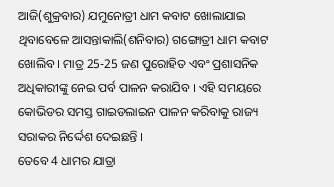ଆଜି(ଶୁକ୍ରବାର) ଯମୁନୋତ୍ରୀ ଧାମ କବାଟ ଖୋଲାଯାଇ ଥିବାବେଳେ ଆସନ୍ତାକାଲି(ଶନିବାର) ଗଙ୍ଗୋତ୍ରୀ ଧାମ କବାଟ ଖୋଲିବ । ମାତ୍ର 25-25 ଜଣ ପୁରୋହିତ ଏବଂ ପ୍ରଶାସନିକ ଅଧିକାରୀଙ୍କୁ ନେଇ ପର୍ବ ପାଳନ କରାଯିବ । ଏହି ସମୟରେ କୋଭିଡର ସମସ୍ତ ଗାଇଡଲାଇନ ପାଳନ କରିବାକୁ ରାଜ୍ୟ ସରାକର ନିର୍ଦ୍ଦେଶ ଦେଇଛନ୍ତି ।
ତେବେ 4 ଧାମର ଯାତ୍ରା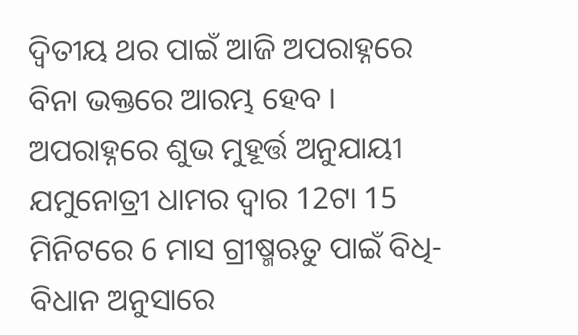ଦ୍ୱିତୀୟ ଥର ପାଇଁ ଆଜି ଅପରାହ୍ନରେ ବିନା ଭକ୍ତରେ ଆରମ୍ଭ ହେବ । ଅପରାହ୍ନରେ ଶୁଭ ମୁହୂର୍ତ୍ତ ଅନୁଯାୟୀ ଯମୁନୋତ୍ରୀ ଧାମର ଦ୍ୱାର 12ଟା 15 ମିନିଟରେ 6 ମାସ ଗ୍ରୀଷ୍ମଋତୁ ପାଇଁ ବିଧି-ବିଧାନ ଅନୁସାରେ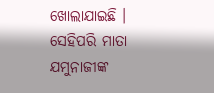ଖୋଲାଯାଇଛି । ସେହିପରି ମାତା ଯମୁନାଜୀଙ୍କ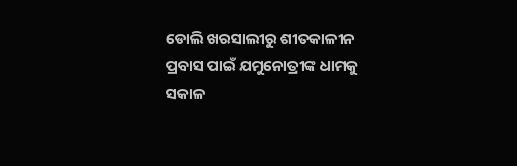ଡୋଲି ଖରସାଲୀରୁ ଶୀତକାଳୀନ ପ୍ରବାସ ପାଇଁ ଯମୁନୋତ୍ରୀଙ୍କ ଧାମକୁ ସକାଳ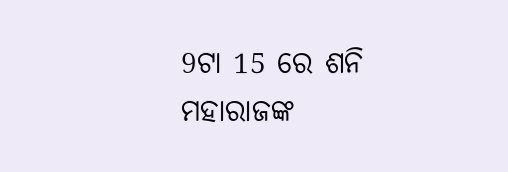9ଟା 15 ରେ ଶନି ମହାରାଜଙ୍କ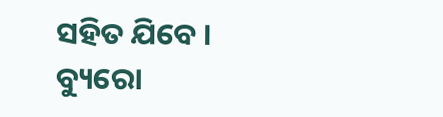ସହିତ ଯିବେ ।
ବ୍ୟୁରୋ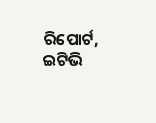ରିପୋର୍ଟ, ଇଟିଭି